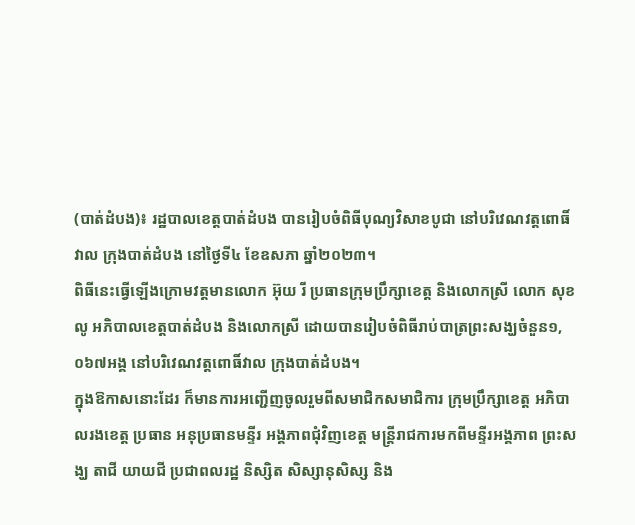(បាត់ដំបង)៖ រដ្ឋបាលខេត្តបាត់ដំបង បានរៀបចំពិធីបុណ្យវិសាខបូជា នៅបរិវេណវត្តពោធិ៍វាល ក្រុងបាត់ដំបង នៅថ្ងៃទី៤ ខែឧសភា ឆ្នាំ២០២៣។
ពិធីនេះធ្វើឡើងក្រោមវត្តមានលោក អ៊ុយ រី ប្រធានក្រុមប្រឹក្សាខេត្ត និងលោកស្រី លោក សុខ លូ អភិបាលខេត្តបាត់ដំបង និងលោកស្រី ដោយបានរៀបចំពិធីរាប់បាត្រព្រះសង្ឃចំនួន១,០៦៧អង្គ នៅបរិវេណវត្តពោធិ៍វាល ក្រុងបាត់ដំបង។
ក្នុងឱកាសនោះដែរ ក៏មានការអញ្ជើញចូលរួមពីសមាជិកសមាជិការ ក្រុមប្រឹក្សាខេត្ត អភិបាលរងខេត្ត ប្រធាន អនុប្រធានមន្ទីរ អង្គភាពជុំវិញខេត្ត មន្រ្ដីរាជការមកពីមន្ទីរអង្គភាព ព្រះសង្ឃ តាជី យាយជី ប្រជាពលរដ្ឋ និស្សិត សិស្សានុសិស្ស និង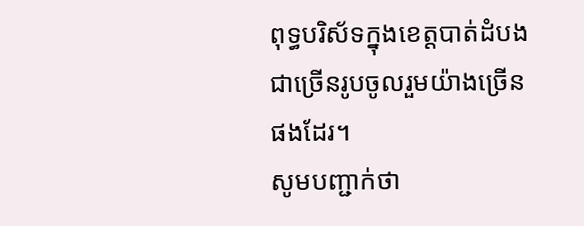ពុទ្ធបរិស័ទក្នុងខេត្តបាត់ដំបងជាច្រើនរូបចូលរួមយ៉ាងច្រើនផងដែរ។
សូមបញ្ជាក់ថា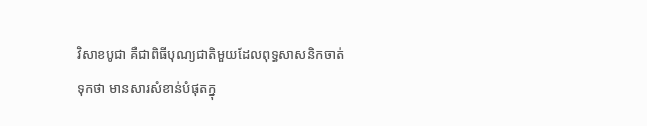វិសាខបូជា គឺជាពិធីបុណ្យជាតិមួយដែលពុទ្ធសាសនិកចាត់ទុកថា មានសារសំខាន់បំផុតក្នុ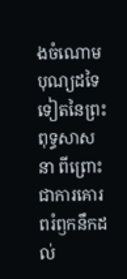ងចំណោមបុណ្យដទៃទៀតនៃព្រះពុទ្ធសាសនា ពីព្រោះជាការគោរពរំឭកនឹកដល់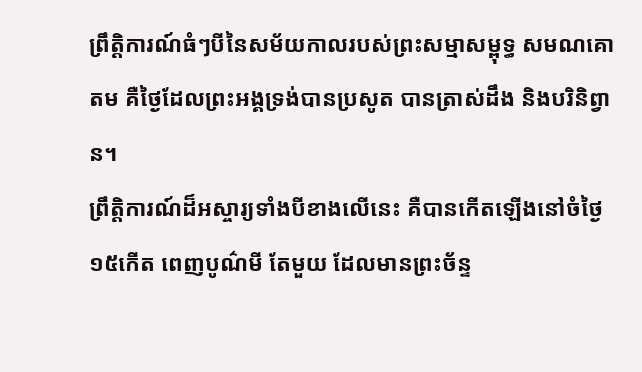ព្រឹត្តិការណ៍ធំៗបីនៃសម័យកាលរបស់ព្រះសម្មាសម្ពុទ្ធ សមណគោតម គឺថ្ងៃដែលព្រះអង្គទ្រង់បានប្រសូត បានត្រាស់ដឹង និងបរិនិព្វាន។
ព្រឹត្តិការណ៍ដ៏អស្ចារ្យទាំងបីខាងលើនេះ គឺបានកើតឡើងនៅចំថ្ងៃ១៥កើត ពេញបូណ៌មី តែមួយ ដែលមានព្រះច័ន្ទ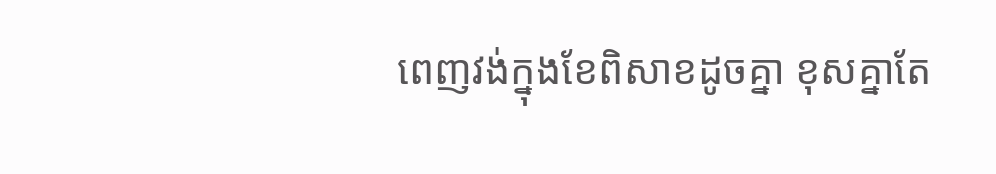ពេញវង់ក្នុងខែពិសាខដូចគ្នា ខុសគ្នាតែ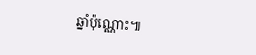ឆ្នាំប៉ុណ្ណោះ៕